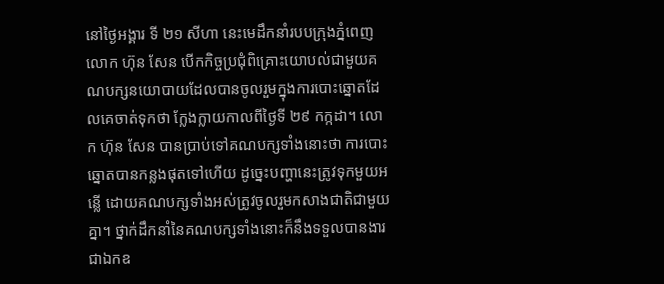នៅថ្ងៃអង្គារ ទី ២១ សីហា នេះមេដឹកនាំរបបក្រុងភ្នំពេញ លោក ហ៊ុន សែន បើកកិច្ចប្រជុំពិគ្រោះយោបល់ជាមួយគណបក្សនយោបាយដែលបានចូលរួមក្នុងការបោះឆ្នោតដែលគេចាត់ទុកថា ក្លែងក្លាយកាលពីថ្ងៃទី ២៩ កក្កដា។ លោក ហ៊ុន សែន បានប្រាប់ទៅគណបក្សទាំងនោះថា ការបោះឆ្នោតបានកន្លងផុតទៅហើយ ដូច្នេះបញ្ហានេះត្រូវទុកមួយអន្លើ ដោយគណបក្សទាំងអស់ត្រូវចូលរួមកសាងជាតិជាមួយគ្នា។ ថ្នាក់ដឹកនាំនៃគណបក្សទាំងនោះក៏នឹងទទួលបានងារជាឯកឧ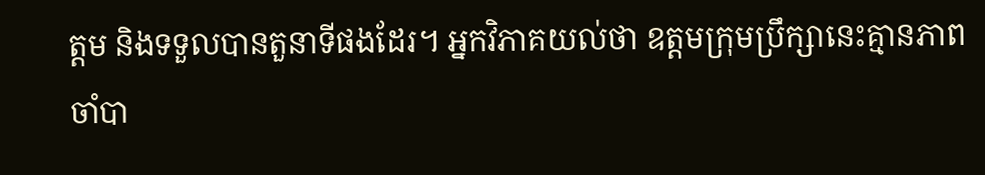ត្តម និងទទួលបានតួនាទីផងដែរ។ អ្នកវិភាគយល់ថា ឧត្តមក្រុមប្រឹក្សានេះគ្មានភាពចាំបា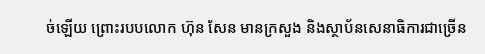ច់ឡើយ ព្រោះរបបលោក ហ៊ុន សែន មានក្រសួង និងស្ថាប័នសេនាធិការជាច្រើន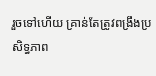រួចទៅហើយ គ្រាន់តែត្រូវពង្រឹងប្រសិទ្ធភាព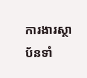ការងារស្ថាប័នទាំ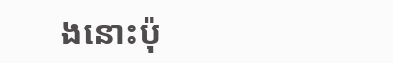ងនោះប៉ុ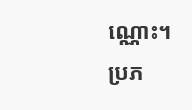ណ្ណោះ។
ប្រភ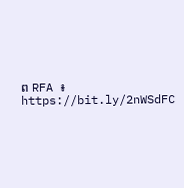ព RFA ៖ https://bit.ly/2nWSdFC